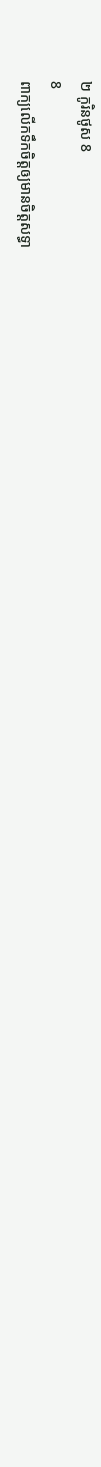២ កូរិនថូស 8
8
ពាក្យលើកទឹកចិត្តឲ្យមានចិត្តសទ្ធា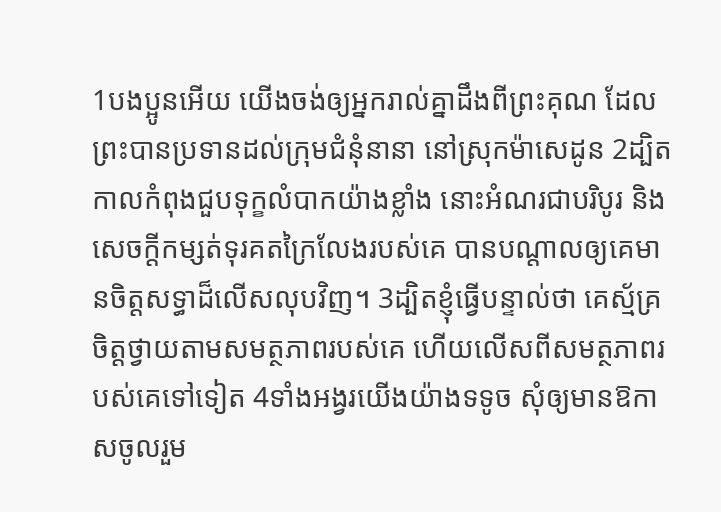1បងប្អូនអើយ យើងចង់ឲ្យអ្នករាល់គ្នាដឹងពីព្រះគុណ ដែលព្រះបានប្រទានដល់ក្រុមជំនុំនានា នៅស្រុកម៉ាសេដូន 2ដ្បិតកាលកំពុងជួបទុក្ខលំបាកយ៉ាងខ្លាំង នោះអំណរជាបរិបូរ និងសេចក្តីកម្សត់ទុរគតក្រៃលែងរបស់គេ បានបណ្តាលឲ្យគេមានចិត្តសទ្ធាដ៏លើសលុបវិញ។ 3ដ្បិតខ្ញុំធ្វើបន្ទាល់ថា គេស្ម័គ្រចិត្តថ្វាយតាមសមត្ថភាពរបស់គេ ហើយលើសពីសមត្ថភាពរបស់គេទៅទៀត 4ទាំងអង្វរយើងយ៉ាងទទូច សុំឲ្យមានឱកាសចូលរួម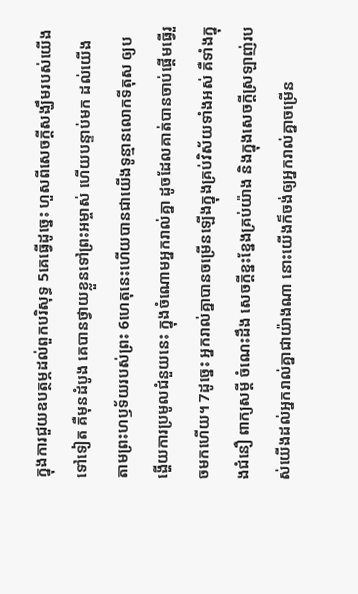ក្នុងការជួយឧបត្ថម្ភដល់ពួកបរិសុទ្ធ 5គេធ្វើដូច្នេះ ហួសពីសេចក្ដីសង្ឃឹមរបស់យើងទៅទៀត គឺមុនដំបូង គេបានថ្វាយខ្លួនទៅព្រះអម្ចាស់ ហើយបន្ទាប់មក ដល់យើង តាមព្រះហឫទ័យរបស់ព្រះ 6ហេតុនេះហើយបានជាយើងទូន្មានលោកទីតុស ឲ្យបង្ហើយការប្រមូលជំនួយនេះ ក្នុងចំណោមអ្នករាល់គ្នា ដូចដែលគាត់បានចាប់ផ្តើមធ្វើរួចមកហើយ។ 7ដូច្នេះ អ្នករាល់គ្នាបានចម្រើនឡើងក្នុងគ្រប់វិស័យទាំងអស់ គឺទាំងក្នុងជំនឿ ពាក្យសម្ដី ចំណេះដឹង សេចក្តីខ្នះខ្នែងគ្រប់យ៉ាង និងក្នុងសេចក្តីស្រឡាញ់របស់យើងដល់អ្នករាល់គ្នាជាយ៉ាងណា នោះយើងក៏ចង់ឲ្យអ្នករាល់គ្នាចម្រើន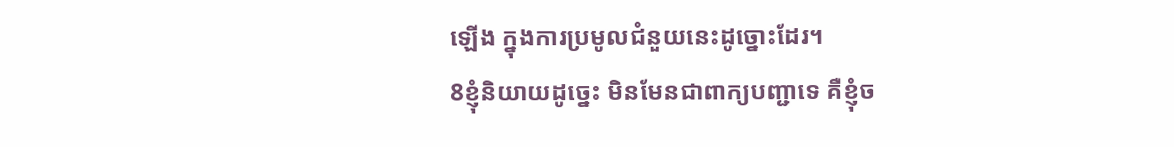ឡើង ក្នុងការប្រមូលជំនួយនេះដូច្នោះដែរ។
8ខ្ញុំនិយាយដូច្នេះ មិនមែនជាពាក្យបញ្ជាទេ គឺខ្ញុំច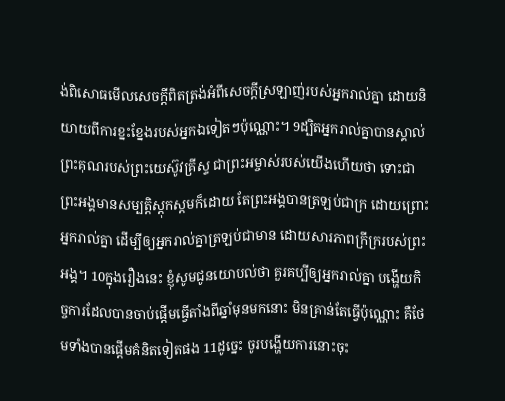ង់ពិសោធមើលសេចក្ដីពិតត្រង់អំពីសេចក្តីស្រឡាញ់របស់អ្នករាល់គ្នា ដោយនិយាយពីការខ្នះខ្នែងរបស់អ្នកឯទៀតៗប៉ុណ្ណោះ។ 9ដ្បិតអ្នករាល់គ្នាបានស្គាល់ព្រះគុណរបស់ព្រះយេស៊ូវគ្រីស្ទ ជាព្រះអម្ចាស់របស់យើងហើយថា ទោះជាព្រះអង្គមានសម្បត្តិស្ដុកស្តមក៏ដោយ តែព្រះអង្គបានត្រឡប់ជាក្រ ដោយព្រោះអ្នករាល់គ្នា ដើម្បីឲ្យអ្នករាល់គ្នាត្រឡប់ជាមាន ដោយសារភាពក្រីក្ររបស់ព្រះអង្គ។ 10ក្នុងរឿងនេះ ខ្ញុំសូមជូនយោបល់ថា គួរគប្បីឲ្យអ្នករាល់គ្នា បង្ហើយកិច្ចការដែលបានចាប់ផ្តើមធ្វើតាំងពីឆ្នាំមុនមកនោះ មិនគ្រាន់តែធ្វើប៉ុណ្ណោះ គឺថែមទាំងបានផ្ដើមគំនិតទៀតផង 11ដូច្នេះ ចូរបង្ហើយការនោះចុះ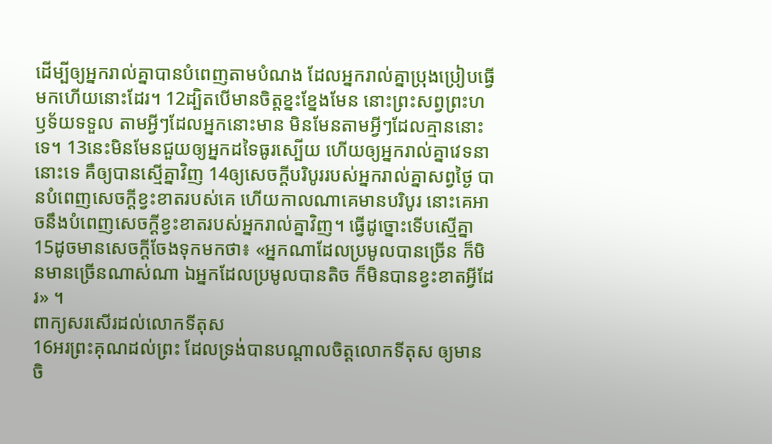ដើម្បីឲ្យអ្នករាល់គ្នាបានបំពេញតាមបំណង ដែលអ្នករាល់គ្នាប្រុងប្រៀបធ្វើមកហើយនោះដែរ។ 12ដ្បិតបើមានចិត្តខ្នះខ្នែងមែន នោះព្រះសព្វព្រះហឫទ័យទទួល តាមអ្វីៗដែលអ្នកនោះមាន មិនមែនតាមអ្វីៗដែលគ្មាននោះទេ។ 13នេះមិនមែនជួយឲ្យអ្នកដទៃធូរស្បើយ ហើយឲ្យអ្នករាល់គ្នាវេទនានោះទេ គឺឲ្យបានស្មើគ្នាវិញ 14ឲ្យសេចក្តីបរិបូររបស់អ្នករាល់គ្នាសព្វថ្ងៃ បានបំពេញសេចក្ដីខ្វះខាតរបស់គេ ហើយកាលណាគេមានបរិបូរ នោះគេអាចនឹងបំពេញសេចក្ដីខ្វះខាតរបស់អ្នករាល់គ្នាវិញ។ ធ្វើដូច្នោះទើបស្មើគ្នា 15ដូចមានសេចក្តីចែងទុកមកថា៖ «អ្នកណាដែលប្រមូលបានច្រើន ក៏មិនមានច្រើនណាស់ណា ឯអ្នកដែលប្រមូលបានតិច ក៏មិនបានខ្វះខាតអ្វីដែរ» ។
ពាក្យសរសើរដល់លោកទីតុស
16អរព្រះគុណដល់ព្រះ ដែលទ្រង់បានបណ្តាលចិត្តលោកទីតុស ឲ្យមានចិ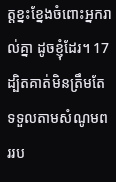ត្តខ្នះខ្នែងចំពោះអ្នករាល់គ្នា ដូចខ្ញុំដែរ។ 17ដ្បិតគាត់មិនត្រឹមតែទទួលតាមសំណូមពររប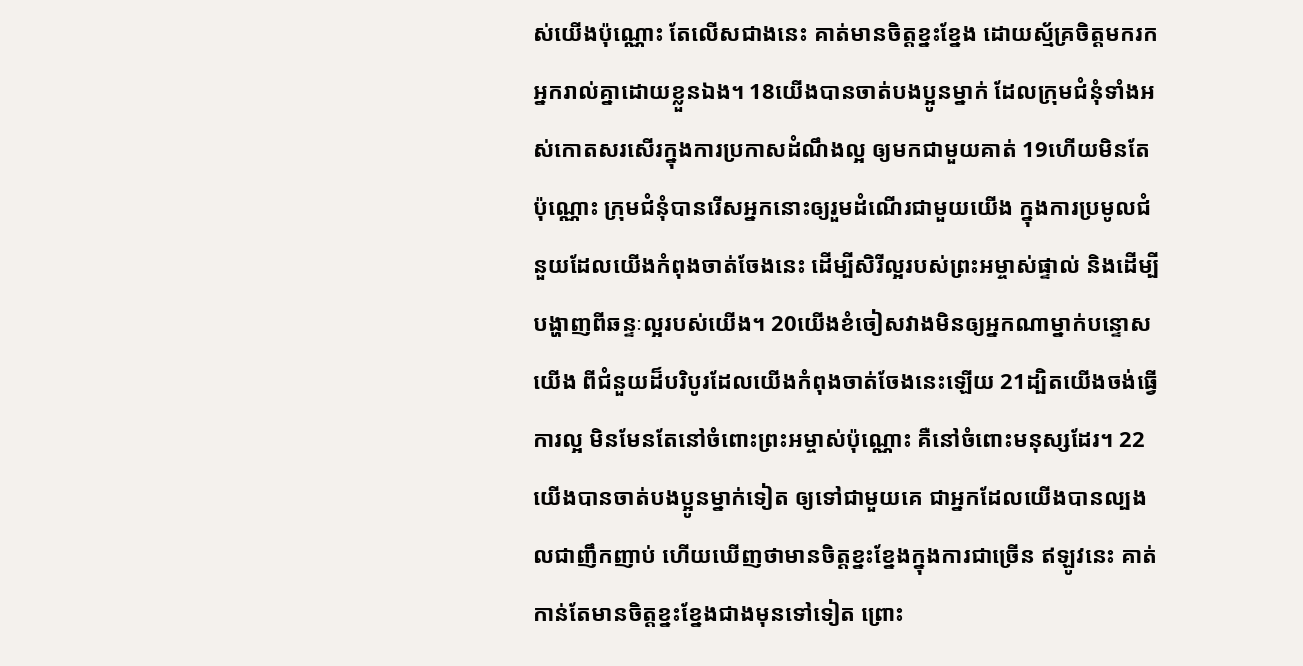ស់យើងប៉ុណ្ណោះ តែលើសជាងនេះ គាត់មានចិត្តខ្នះខ្នែង ដោយស្ម័គ្រចិត្តមករកអ្នករាល់គ្នាដោយខ្លួនឯង។ 18យើងបានចាត់បងប្អូនម្នាក់ ដែលក្រុមជំនុំទាំងអស់កោតសរសើរក្នុងការប្រកាសដំណឹងល្អ ឲ្យមកជាមួយគាត់ 19ហើយមិនតែប៉ុណ្ណោះ ក្រុមជំនុំបានរើសអ្នកនោះឲ្យរួមដំណើរជាមួយយើង ក្នុងការប្រមូលជំនួយដែលយើងកំពុងចាត់ចែងនេះ ដើម្បីសិរីល្អរបស់ព្រះអម្ចាស់ផ្ទាល់ និងដើម្បីបង្ហាញពីឆន្ទៈល្អរបស់យើង។ 20យើងខំចៀសវាងមិនឲ្យអ្នកណាម្នាក់បន្ទោសយើង ពីជំនួយដ៏បរិបូរដែលយើងកំពុងចាត់ចែងនេះឡើយ 21ដ្បិតយើងចង់ធ្វើការល្អ មិនមែនតែនៅចំពោះព្រះអម្ចាស់ប៉ុណ្ណោះ គឺនៅចំពោះមនុស្សដែរ។ 22យើងបានចាត់បងប្អូនម្នាក់ទៀត ឲ្យទៅជាមួយគេ ជាអ្នកដែលយើងបានល្បងលជាញឹកញាប់ ហើយឃើញថាមានចិត្តខ្នះខ្នែងក្នុងការជាច្រើន ឥឡូវនេះ គាត់កាន់តែមានចិត្តខ្នះខ្នែងជាងមុនទៅទៀត ព្រោះ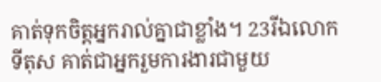គាត់ទុកចិត្តអ្នករាល់គ្នាជាខ្លាំង។ 23រីឯលោកទីតុស គាត់ជាអ្នករួមការងារជាមួយ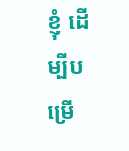ខ្ញុំ ដើម្បីបម្រើ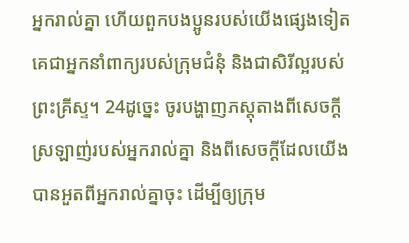អ្នករាល់គ្នា ហើយពួកបងប្អូនរបស់យើងផ្សេងទៀត គេជាអ្នកនាំពាក្យរបស់ក្រុមជំនុំ និងជាសិរីល្អរបស់ព្រះគ្រីស្ទ។ 24ដូច្នេះ ចូរបង្ហាញភស្តុតាងពីសេចក្តីស្រឡាញ់របស់អ្នករាល់គ្នា និងពីសេចក្ដីដែលយើងបានអួតពីអ្នករាល់គ្នាចុះ ដើម្បីឲ្យក្រុម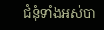ជំនុំទាំងអស់បា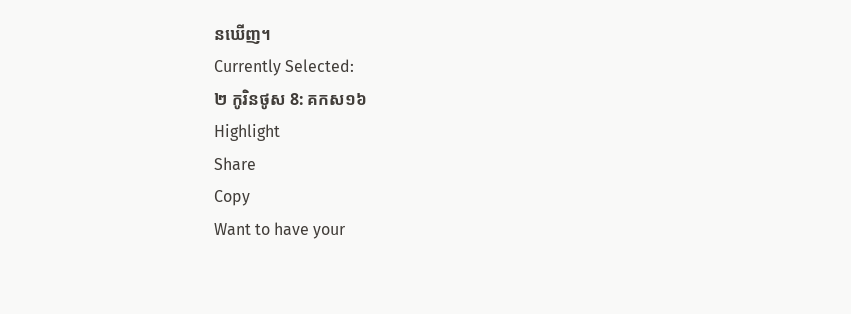នឃើញ។
Currently Selected:
២ កូរិនថូស 8: គកស១៦
Highlight
Share
Copy
Want to have your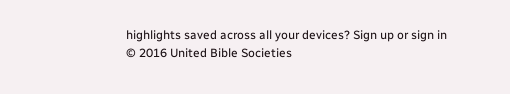highlights saved across all your devices? Sign up or sign in
© 2016 United Bible Societies